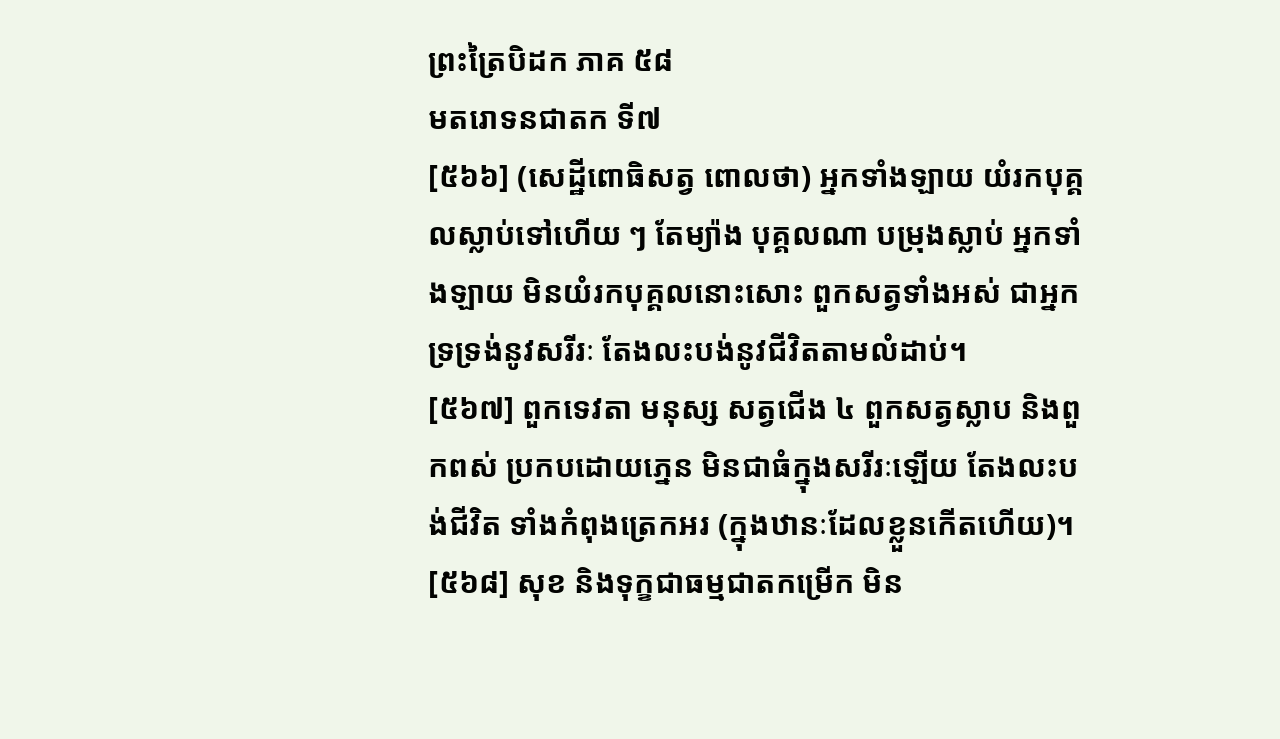ព្រះត្រៃបិដក ភាគ ៥៨
មតរោទនជាតក ទី៧
[៥៦៦] (សេដ្ឋីពោធិសត្វ ពោលថា) អ្នកទាំងឡាយ យំរកបុគ្គលស្លាប់ទៅហើយ ៗ តែម្យ៉ាង បុគ្គលណា បម្រុងស្លាប់ អ្នកទាំងឡាយ មិនយំរកបុគ្គលនោះសោះ ពួកសត្វទាំងអស់ ជាអ្នកទ្រទ្រង់នូវសរីរៈ តែងលះបង់នូវជីវិតតាមលំដាប់។
[៥៦៧] ពួកទេវតា មនុស្ស សត្វជើង ៤ ពួកសត្វស្លាប និងពួកពស់ ប្រកបដោយភ្នេន មិនជាធំក្នុងសរីរៈឡើយ តែងលះបង់ជីវិត ទាំងកំពុងត្រេកអរ (ក្នុងឋានៈដែលខ្លួនកើតហើយ)។
[៥៦៨] សុខ និងទុក្ខជាធម្មជាតកម្រើក មិន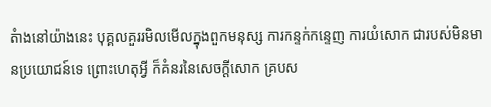តំាងនៅយ៉ាងនេះ បុគ្គលគួររមិលមើលក្នុងពួកមនុស្ស ការកន្ទក់កន្ទេញ ការយំសោក ជារបស់មិនមានប្រយោជន៍ទេ ព្រោះហេតុអ្វី ក៏គំនរនៃសេចក្ដីសោក គ្របស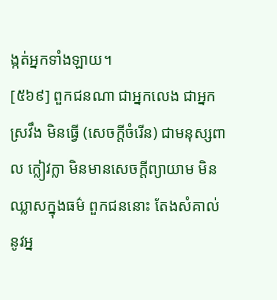ង្កត់អ្នកទាំងឡាយ។
[៥៦៩] ពួកជនណា ជាអ្នកលេង ជាអ្នកស្រវឹង មិនធ្វើ (សេចក្ដីចំរើន) ជាមនុស្សពាល ក្លៀវក្លា មិនមានសេចក្ដីព្យាយាម មិនឈ្លាសក្នុងធម៌ ពួកជននោះ តែងសំគាល់នូវអ្ន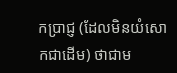កប្រាជ្ញ (ដែលមិនយំសោកជាដើម) ថាជាម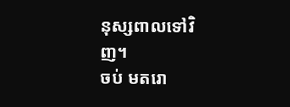នុស្សពាលទៅវិញ។
ចប់ មតរោ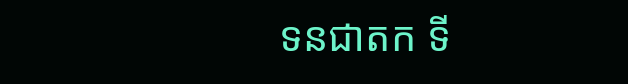ទនជាតក ទី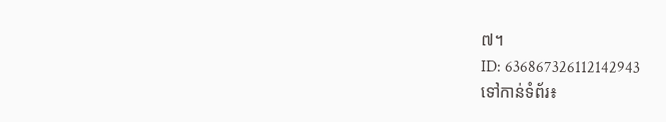៧។
ID: 636867326112142943
ទៅកាន់ទំព័រ៖